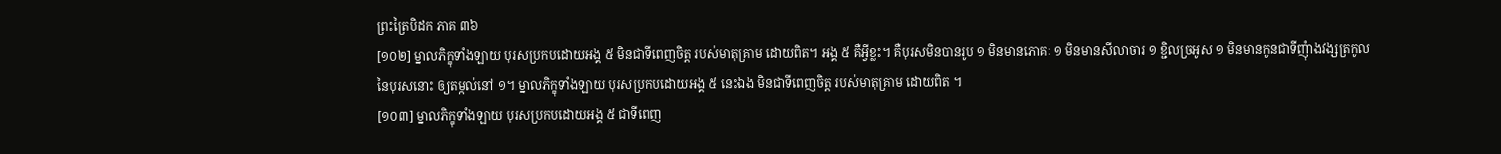ព្រះត្រៃបិដក ភាគ ៣៦
[១០២] ម្នាលភិក្ខុទាំងឡាយ បុរសប្រកបដោយអង្គ ៥ មិនជាទីពេញចិត្ត របស់មាតុគ្រាម ដោយពិត។ អង្គ ៥ គឺអ្វីខ្លះ។ គឺបុរសមិនបានរូប ១ មិនមានភោគៈ ១ មិនមានសីលាចារ ១ ខ្ជិលច្រអូស ១ មិនមានកូនជាទីញុំាងវង្សត្រកូល នៃបុរសនោះ ឲ្យតម្កល់នៅ ១។ ម្នាលភិក្ខុទាំងឡាយ បុរសប្រកបដោយអង្គ ៥ នេះឯង មិនជាទីពេញចិត្ត របស់មាតុគ្រាម ដោយពិត ។
[១០៣] ម្នាលភិក្ខុទាំងឡាយ បុរសប្រកបដោយអង្គ ៥ ជាទីពេញ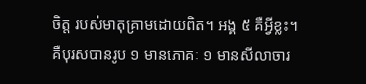ចិត្ត របស់មាតុគ្រាមដោយពិត។ អង្គ ៥ គឺអ្វីខ្លះ។ គឺបុរសបានរូប ១ មានភោគៈ ១ មានសីលាចារ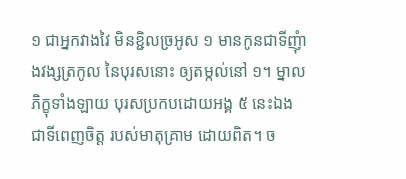១ ជាអ្នកវាងវៃ មិនខ្ជិលច្រអូស ១ មានកូនជាទីញុំាងវង្សត្រកូល នៃបុរសនោះ ឲ្យតម្កល់នៅ ១។ ម្នាលភិក្ខុទាំងឡាយ បុរសប្រកបដោយអង្គ ៥ នេះឯង ជាទីពេញចិត្ត របស់មាតុគ្រាម ដោយពិត។ ច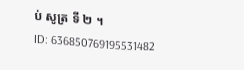ប់ សូត្រ ទី ២ ។
ID: 636850769195531482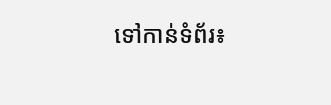ទៅកាន់ទំព័រ៖